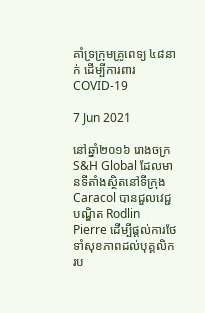គាំទ្រក្រុមគ្រូពេទ្យ ៤៨នាក់ ដើម្បីការពារ COVID-19

7 Jun 2021

នៅឆ្នាំ២០១៦ រោងចក្រ S&H Global ដែលមានទីតាំងស្ថិតនៅទីក្រុង Caracol បានជួលវេជ្ជបណ្ឌិត Rodlin Pierre ដើម្បីផ្តល់ការថែទាំសុខភាពដល់បុគ្គលិករប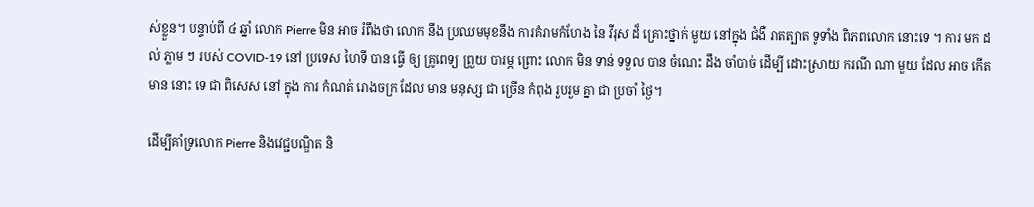ស់ខ្លួន។ បន្ទាប់ពី ៤ ឆ្នាំ លោក Pierre មិន អាច រំពឹងថា លោក នឹង ប្រឈមមុខនឹង ការគំរាមកំហែង នៃ វីរុស ដ៏ គ្រោះថ្នាក់ មួយ នៅក្នុង ជំងឺ រាតត្បាត ទូទាំង ពិភពលោក នោះទេ ។ ការ មក ដល់ ភ្លាម ៗ របស់ COVID-19 នៅ ប្រទេស ហៃទី បាន ធ្វើ ឲ្យ គ្រូពេទ្យ ព្រួយ បារម្ភ ព្រោះ លោក មិន ទាន់ ទទួល បាន ចំណេះ ដឹង ចាំបាច់ ដើម្បី ដោះស្រាយ ករណី ណា មួយ ដែល អាច កើត មាន នោះ ទេ ជា ពិសេស នៅ ក្នុង ការ កំណត់ រោងចក្រ ដែល មាន មនុស្ស ជា ច្រើន កំពុង រួបរួម គ្នា ជា ប្រចាំ ថ្ងៃ។

ដើម្បីគាំទ្រលោក Pierre និងវេជ្ជបណ្ឌិត និ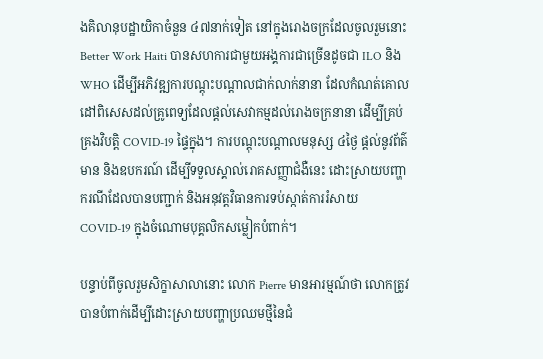ងគិលានុបដ្ឋាយិកាចំនួន ៤៧នាក់ទៀត នៅក្នុងរោងចក្រដែលចូលរួមនោះ Better Work Haiti បានសហការជាមួយអង្គការជាច្រើនដូចជា ILO និង WHO ដើម្បីអភិវឌ្ឍការបណ្តុះបណ្តាលជាក់លាក់នានា ដែលកំណត់គោលដៅពិសេសដល់គ្រូពេទ្យដែលផ្តល់សេវាកម្មដល់រោងចក្រនានា ដើម្បីគ្រប់គ្រងវិបត្តិ COVID-19 ផ្ទៃក្នុង។ ការបណ្តុះបណ្តាលមនុស្ស ៤ថ្ងៃ ផ្តល់នូវព័ត៌មាន និងឧបករណ៍ ដើម្បីទទួលស្គាល់រោគសញ្ញាជំងឺនេះ ដោះស្រាយបញ្ហាករណីដែលបានបញ្ជាក់ និងអនុវត្តវិធានការទប់ស្កាត់ការរំសាយ COVID-19 ក្នុងចំណោមបុគ្គលិកសម្លៀកបំពាក់។

បន្ទាប់ពីចូលរួមសិក្ខាសាលានោះ លោក Pierre មានអារម្មណ៍ថា លោកត្រូវបានបំពាក់ដើម្បីដោះស្រាយបញ្ហាប្រឈមថ្មីនៃជំ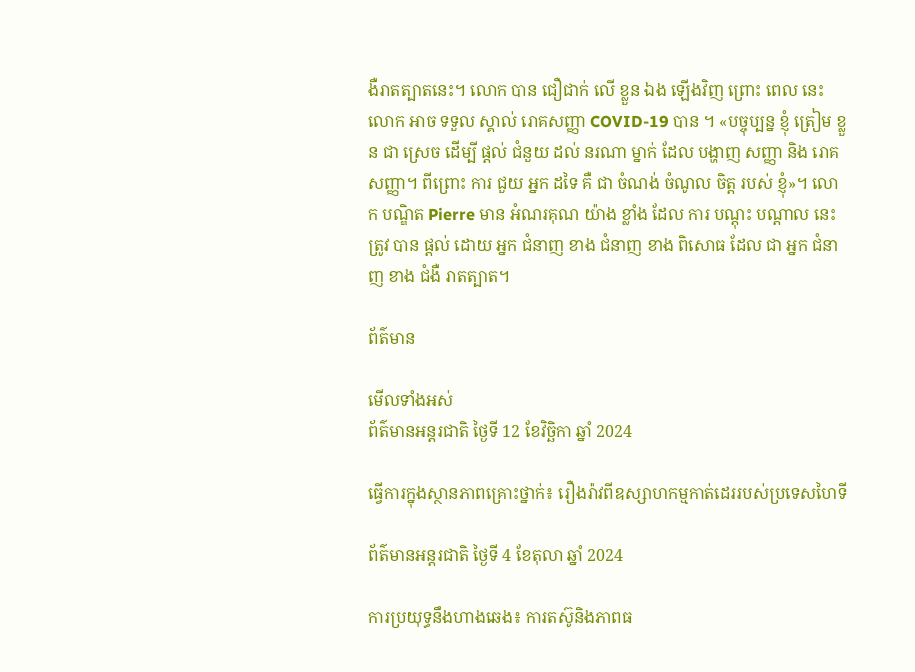ងឺរាតត្បាតនេះ។ លោក បាន ជឿជាក់ លើ ខ្លួន ឯង ឡើងវិញ ព្រោះ ពេល នេះ លោក អាច ទទួល ស្គាល់ រោគសញ្ញា COVID-19 បាន ។ «បច្ចុប្បន្ន ខ្ញុំ ត្រៀម ខ្លួន ជា ស្រេច ដើម្បី ផ្ដល់ ជំនួយ ដល់ នរណា ម្នាក់ ដែល បង្ហាញ សញ្ញា និង រោគ សញ្ញា។ ពីព្រោះ ការ ជួយ អ្នក ដទៃ គឺ ជា ចំណង់ ចំណូល ចិត្ត របស់ ខ្ញុំ»។ លោក បណ្ឌិត Pierre មាន អំណរគុណ យ៉ាង ខ្លាំង ដែល ការ បណ្តុះ បណ្តាល នេះ ត្រូវ បាន ផ្តល់ ដោយ អ្នក ជំនាញ ខាង ជំនាញ ខាង ពិសោធ ដែល ជា អ្នក ជំនាញ ខាង ជំងឺ រាតត្បាត។

ព័ត៌មាន

មើលទាំងអស់
ព័ត៌មានអន្តរជាតិ ថ្ងៃទី 12 ខែវិច្ឆិកា ឆ្នាំ 2024

ធ្វើការក្នុងស្ថានភាពគ្រោះថ្នាក់៖ រឿងរ៉ាវពីឧស្សាហកម្មកាត់ដេររបស់ប្រទេសហៃទី

ព័ត៌មានអន្តរជាតិ ថ្ងៃទី 4 ខែតុលា ឆ្នាំ 2024

ការប្រយុទ្ធនឹងហាងឆេង៖ ការតស៊ូនិងភាពធ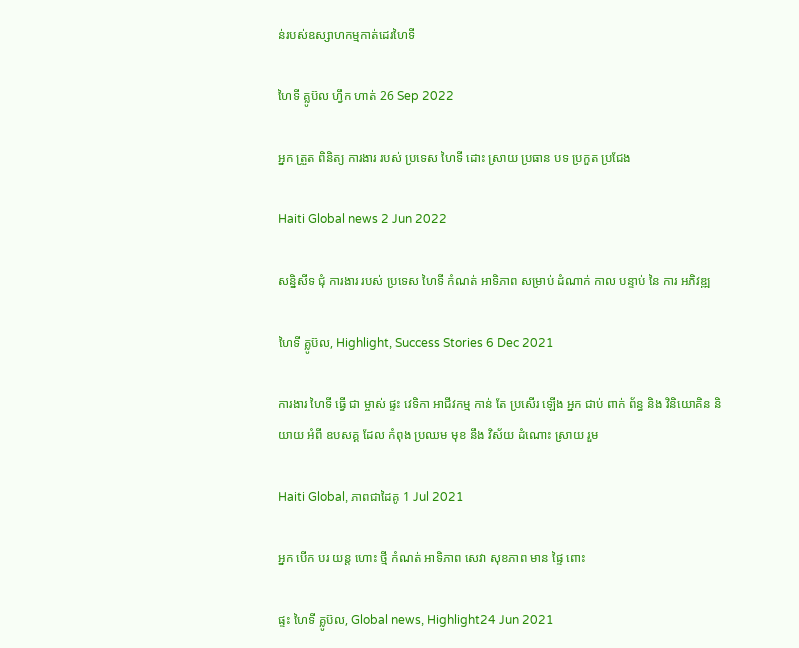ន់របស់ឧស្សាហកម្មកាត់ដេរហៃទី

ហៃទី គ្លូប៊ល ហ្វឹក ហាត់ 26 Sep 2022

អ្នក ត្រួត ពិនិត្យ ការងារ របស់ ប្រទេស ហៃទី ដោះ ស្រាយ ប្រធាន បទ ប្រកួត ប្រជែង

Haiti Global news 2 Jun 2022

សន្និសីទ ជុំ ការងារ របស់ ប្រទេស ហៃទី កំណត់ អាទិភាព សម្រាប់ ដំណាក់ កាល បន្ទាប់ នៃ ការ អភិវឌ្ឍ

ហៃទី គ្លូប៊ល, Highlight, Success Stories 6 Dec 2021

ការងារ ហៃទី ធ្វើ ជា ម្ចាស់ ផ្ទះ វេទិកា អាជីវកម្ម កាន់ តែ ប្រសើរ ឡើង អ្នក ជាប់ ពាក់ ព័ន្ធ និង វិនិយោគិន និយាយ អំពី ឧបសគ្គ ដែល កំពុង ប្រឈម មុខ នឹង វិស័យ ដំណោះ ស្រាយ រួម

Haiti Global, ភាពជាដៃគូ 1 Jul 2021

អ្នក បើក បរ យន្ត ហោះ ថ្មី កំណត់ អាទិភាព សេវា សុខភាព មាន ផ្ទៃ ពោះ

ផ្ទះ ហៃទី គ្លូប៊ល, Global news, Highlight24 Jun 2021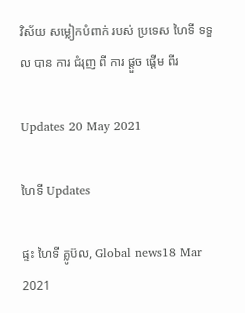វិស័យ សម្លៀកបំពាក់ របស់ ប្រទេស ហៃទី ទទួល បាន ការ ជំរុញ ពី ការ ផ្តួច ផ្តើម ពីរ

Updates 20 May 2021

ហៃទី Updates

ផ្ទះ ហៃទី គ្លូប៊ល, Global news18 Mar 2021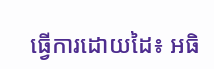ធ្វើការដោយដៃ៖ អធិ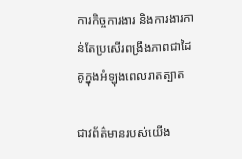ការកិច្ចការងារ និងការងារកាន់តែប្រសើរពង្រឹងភាពជាដៃគូក្នុងអំឡុងពេលរាតត្បាត

ជាវព័ត៌មានរបស់យើង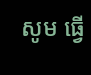សូម ធ្វើ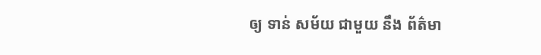ឲ្យ ទាន់ សម័យ ជាមួយ នឹង ព័ត៌មា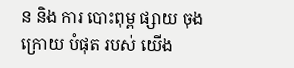ន និង ការ បោះពុម្ព ផ្សាយ ចុង ក្រោយ បំផុត របស់ យើង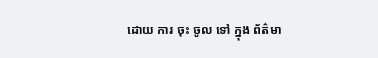ដោយ ការ ចុះ ចូល ទៅ ក្នុង ព័ត៌មា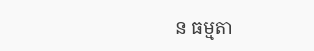ន ធម្មតា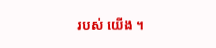របស់ យើង ។